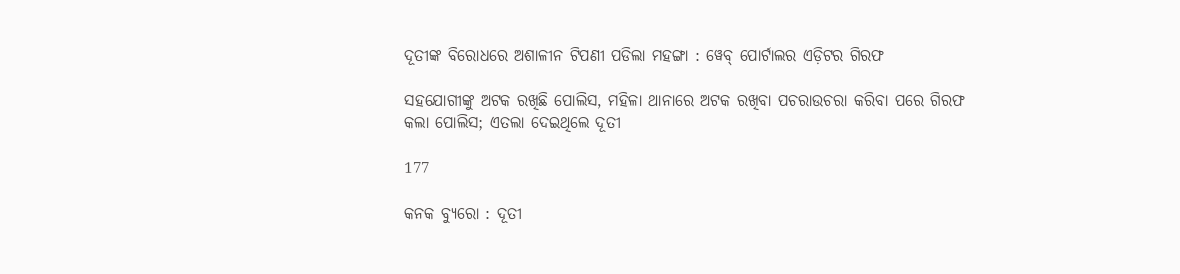ଦୂତୀଙ୍କ ବିରୋଧରେ ଅଶାଳୀନ ଟିପଣୀ ପଡିଲା ମହଙ୍ଗା : ୱେବ୍ ପୋର୍ଟାଲର ଏଡ଼ିଟର ଗିରଫ

ସହଯୋଗୀଙ୍କୁ ଅଟକ ରଖିଛି ପୋଲିସ, ମହିଳା ଥାନାରେ ଅଟକ ରଖିବା ପଚରାଉଚରା କରିବା ପରେ ଗିରଫ କଲା ପୋଲିସ; ଏତଲା ଦେଇଥିଲେ ଦୂତୀ

177

କନକ ବ୍ୟୁରୋ : ଦୂତୀ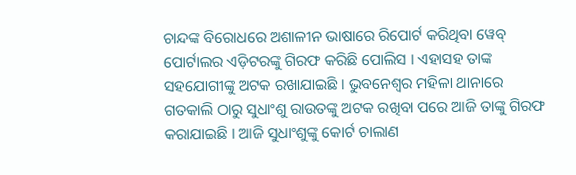ଚାନ୍ଦଙ୍କ ବିରୋଧରେ ଅଶାଳୀନ ଭାଷାରେ ରିପୋର୍ଟ କରିଥିବା ୱେବ୍ ପୋର୍ଟାଲର ଏଡ଼ିଟରଙ୍କୁ ଗିରଫ କରିଛି ପୋଲିସ । ଏହାସହ ତାଙ୍କ ସହଯୋଗୀଙ୍କୁ ଅଟକ ରଖାଯାଇଛି । ଭୁବନେଶ୍ୱର ମହିଳା ଥାନାରେ ଗତକାଲି ଠାରୁ ସୁଧାଂଶୁ ରାଉତଙ୍କୁ ଅଟକ ରଖିବା ପରେ ଆଜି ତାଙ୍କୁ ଗିରଫ କରାଯାଇଛି । ଆଜି ସୁଧାଂଶୁଙ୍କୁ କୋର୍ଟ ଚାଲାଣ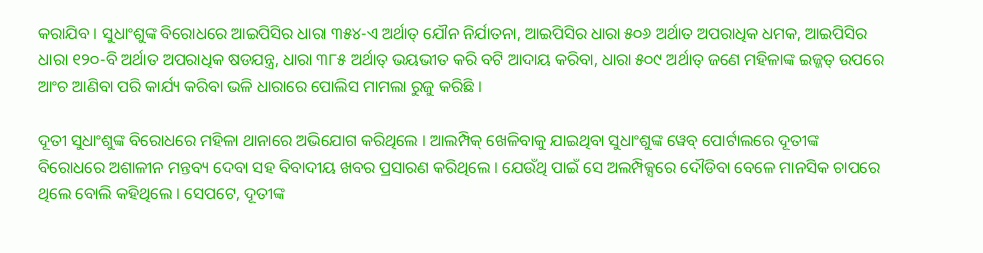କରାଯିବ । ସୁଧାଂଶୁଙ୍କ ବିରୋଧରେ ଆଇପିସିର ଧାରା ୩୫୪-ଏ ଅର୍ଥାତ୍ ଯୌନ ନିର୍ଯାତନା, ଆଇପିସିର ଧାରା ୫୦୬ ଅର୍ଥାତ ଅପରାଧିକ ଧମକ, ଆଇପିସିର ଧାରା ୧୨୦-ବି ଅର୍ଥାତ ଅପରାଧିକ ଷଡଯନ୍ତ୍ର, ଧାରା ୩୮୫ ଅର୍ଥାତ୍ ଭୟଭୀତ କରି ବଟି ଆଦାୟ କରିବା, ଧାରା ୫୦୯ ଅର୍ଥାତ୍ ଜଣେ ମହିଳାଙ୍କ ଇଜ୍ଜତ୍ ଉପରେ ଆଂଚ ଆଣିବା ପରି କାର୍ଯ୍ୟ କରିବା ଭଳି ଧାରାରେ ପୋଲିସ ମାମଲା ରୁଜୁ କରିଛି ।

ଦୂତୀ ସୁଧାଂଶୁଙ୍କ ବିରୋଧରେ ମହିଳା ଥାନାରେ ଅଭିଯୋଗ କରିଥିଲେ । ଆଲମ୍ପିକ୍ ଖେଳିବାକୁ ଯାଇଥିବା ସୁଧାଂଶୁଙ୍କ ୱେବ୍ ପୋର୍ଟାଲରେ ଦୂତୀଙ୍କ ବିରୋଧରେ ଅଶାଳୀନ ମନ୍ତବ୍ୟ ଦେବା ସହ ବିବାଦୀୟ ଖବର ପ୍ରସାରଣ କରିଥିଲେ । ଯେଉଁଥି ପାଇଁ ସେ ଅଲମ୍ପିକ୍ସରେ ଦୌଡିବା ବେଳେ ମାନସିକ ଚାପରେ ଥିଲେ ବୋଲି କହିଥିଲେ । ସେପଟେ, ଦୂତୀଙ୍କ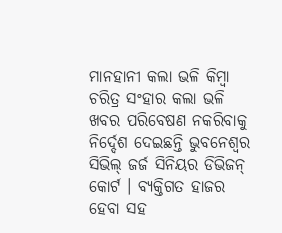ମାନହାନୀ କଲା ଭଳି କିମ୍ବା ଚରିତ୍ର ସଂହାର କଲା ଭଳି ଖବର ପରିବେଷଣ ନକରିବାକୁ ନିର୍ଦ୍ଦେଶ ଦେଇଛନ୍ତି ଭୁବନେଶ୍ୱର ସିଭିଲ୍ ଜର୍ଜ ସିନିୟର ଡିଭିଜନ୍ କୋର୍ଟ । ବ୍ୟକ୍ତିଗତ ହାଜର ହେବା ସହ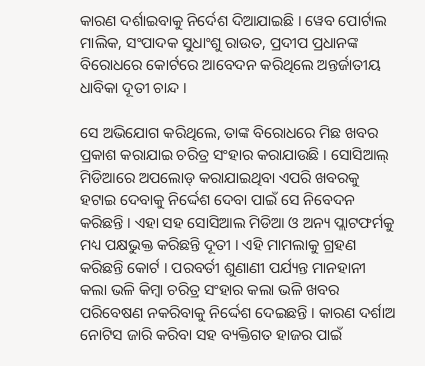କାରଣ ଦର୍ଶାଇବାକୁ ନିର୍ଦେଶ ଦିଆଯାଇଛି । ୱେବ ପୋର୍ଟାଲ ମାଲିକ, ସଂପାଦକ ସୁଧାଂଶୁ ରାଉତ, ପ୍ରଦୀପ ପ୍ରଧାନଙ୍କ ବିରୋଧରେ କୋର୍ଟରେ ଆବେଦନ କରିଥିଲେ ଅନ୍ତର୍ଜାତୀୟ ଧାବିକା ଦୂତୀ ଚାନ୍ଦ ।

ସେ ଅଭିଯୋଗ କରିଥିଲେ, ତାଙ୍କ ବିରୋଧରେ ମିଛ ଖବର ପ୍ରକାଶ କରାଯାଇ ଚରିତ୍ର ସଂହାର କରାଯାଉଛି । ସୋସିଆଲ୍ ମିଡିଆରେ ଅପଲୋଡ୍ କରାଯାଇଥିବା ଏପରି ଖବରକୁ ହଟାଇ ଦେବାକୁ ନିର୍ଦ୍ଦେଶ ଦେବା ପାଇଁ ସେ ନିବେଦନ କରିଛନ୍ତି । ଏହା ସହ ସୋସିଆଲ ମିଡିଆ ଓ ଅନ୍ୟ ପ୍ଲାଟଫର୍ମକୁ ମଧ୍ୟ ପକ୍ଷଭୁକ୍ତ କରିଛନ୍ତି ଦୂତୀ । ଏହି ମାମଲାକୁ ଗ୍ରହଣ କରିଛନ୍ତି କୋର୍ଟ । ପରବର୍ତୀ ଶୁଣାଣୀ ପର୍ଯ୍ୟନ୍ତ ମାନହାନୀ କଲା ଭଳି କିମ୍ବା ଚରିତ୍ର ସଂହାର କଲା ଭଳି ଖବର ପରିବେଷଣ ନକରିବାକୁ ନିର୍ଦ୍ଦେଶ ଦେଇଛନ୍ତି । କାରଣ ଦର୍ଶାଅ ନୋଟିସ ଜାରି କରିବା ସହ ବ୍ୟକ୍ତିଗତ ହାଜର ପାଇଁ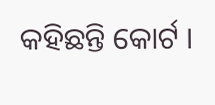କହିଛନ୍ତି କୋର୍ଟ ।